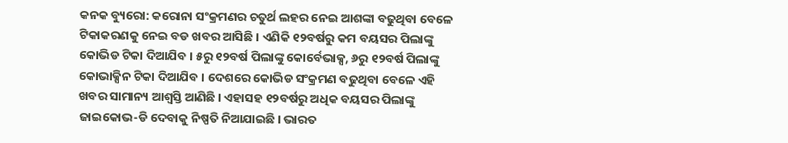କନକ ବ୍ୟୁରୋ: କରୋନା ସଂକ୍ରମଣର ଚତୁର୍ଥ ଲହର ନେଇ ଆଶଙ୍କା ବଢୁଥିବା ବେଳେ ଟିକାକରଣକୁ ନେଇ ବଡ ଖବର ଆସିଛି । ଏଣିକି ୧୨ବର୍ଷରୁ କମ ବୟସର ପିଲାଙ୍କୁ କୋଭିଡ ଟିକା ଦିଆଯିବ । ୫ରୁ ୧୨ବର୍ଷ ପିଲାଙ୍କୁ କୋର୍ବେଭାକ୍ସ, ୬ରୁ ୧୨ବର୍ଷ ପିଲାଙ୍କୁ କୋଭାକ୍ସିନ ଟିକା ଦିଆଯିବ । ଦେଶରେ କୋଭିଡ ସଂକ୍ରମଣ ବଢୁଥିବା ବେଳେ ଏହି ଖବର ସାମାନ୍ୟ ଆଶ୍ୱସ୍ତି ଆଣିଛି । ଏହାସହ ୧୨ବର୍ଷରୁ ଅଧିକ ବୟସର ପିଲାଙ୍କୁ ଜାଇକୋଭ-ଡି ଦେବାକୁ ନିଷ୍ପତି ନିଆଯାଇଛି । ଭାରତ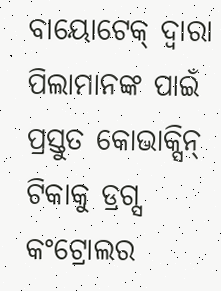ବାୟୋଟେକ୍ ଦ୍ୱାରା ପିଲାମାନଙ୍କ ପାଇଁ ପ୍ରସ୍ତୁତ କୋଭାକ୍ସିନ୍ ଟିକାକୁ ଡ୍ରଗ୍ସ କଂଟ୍ରୋଲର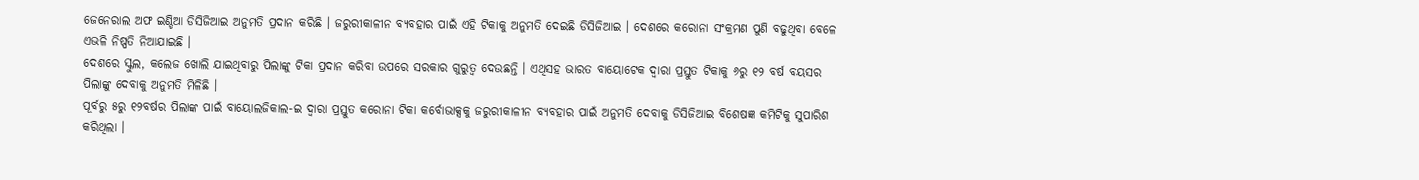ଜେନେରାଲ ଅଫ ଇଣ୍ଡିଆ ଡିସିଜିଆଇ ଅନୁମତି ପ୍ରଦାନ କରିଛି । ଜରୁରୀକାଳୀନ ବ୍ୟବହାର ପାଇଁ ଏହି ଟିକାକୁ ଅନୁମତି ଦେଇଛି ଡିସିଜିଆଇ । ଦେଶରେ କରୋନା ସଂକ୍ରମଣ ପୁଣି ବଢୁଥିବା ବେଳେ ଏଭଳି ନିଷ୍ପତି ନିଆଯାଇଛି ।
ଦେଶରେ ସ୍କୁଲ, କଲେଜ ଖୋଲି ଯାଇଥିବାରୁ ପିଲାଙ୍କୁ ଟିକା ପ୍ରଦାନ କରିବା ଉପରେ ସରକାର ଗୁରୁତ୍ୱ ଦେଉଛନ୍ତି । ଏଥିସହ ଭାରତ ବାୟୋଟେକ ଦ୍ୱାରା ପ୍ରସ୍ତୁତ ଟିକାକୁ ୬ରୁ ୧୨ ବର୍ଷ ବୟସର ପିଲାଙ୍କୁ ଦେବାକୁ ଅନୁମତି ମିଳିଛି ।
ପୂର୍ବରୁ ୫ରୁ ୧୨ବର୍ଷର ପିଲାଙ୍କ ପାଇଁ ବାୟୋଲଜିକାଲ-ଇ ଦ୍ୱାରା ପ୍ରସ୍ତୁତ କରୋନା ଟିକା କର୍ବୋଭାକ୍ସକୁ ଜରୁରୀକାଳୀନ ବ୍ୟବହାର ପାଇଁ ଅନୁମତି ଦେବାକୁ ଡିସିଜିଆଇ ବିଶେଷଜ୍ଞ କମିଟିକୁ ସୁପାରିଶ କରିଥିଲା ।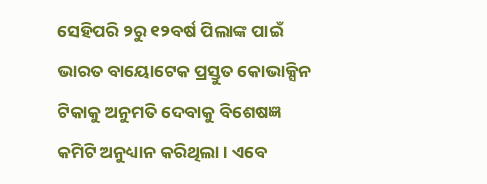ସେହିପରି ୨ରୁ ୧୨ବର୍ଷ ପିଲାଙ୍କ ପାଇଁ ଭାରତ ବାୟୋଟେକ ପ୍ରସ୍ତୁତ କୋଭାକ୍ସିନ ଟିକାକୁ ଅନୁମତି ଦେବାକୁ ବିଶେଷଜ୍ଞ କମିଟି ଅନୁଧ୍ୟାନ କରିଥିଲା । ଏବେ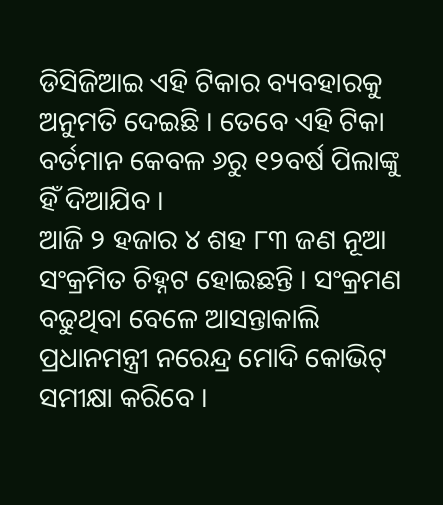ଡିସିଜିଆଇ ଏହି ଟିକାର ବ୍ୟବହାରକୁ ଅନୁମତି ଦେଇଛି । ତେବେ ଏହି ଟିକା ବର୍ତମାନ କେବଳ ୬ରୁ ୧୨ବର୍ଷ ପିଲାଙ୍କୁ ହିଁ ଦିଆଯିବ ।
ଆଜି ୨ ହଜାର ୪ ଶହ ୮୩ ଜଣ ନୂଆ ସଂକ୍ରମିତ ଚିହ୍ନଟ ହୋଇଛନ୍ତି । ସଂକ୍ରମଣ ବଢୁଥିବା ବେଳେ ଆସନ୍ତାକାଲି ପ୍ରଧାନମନ୍ତ୍ରୀ ନରେନ୍ଦ୍ର ମୋଦି କୋଭିଟ୍ ସମୀକ୍ଷା କରିବେ ।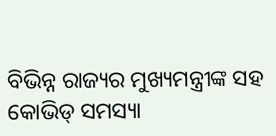ବିଭିନ୍ନ ରାଜ୍ୟର ମୁଖ୍ୟମନ୍ତ୍ରୀଙ୍କ ସହ କୋଭିଡ୍ ସମସ୍ୟା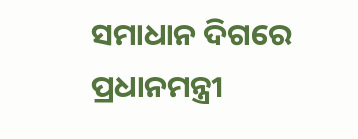ସମାଧାନ ଦିଗରେ ପ୍ରଧାନମନ୍ତ୍ରୀ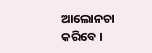ଆଲୋନଚା କରିବେ ।